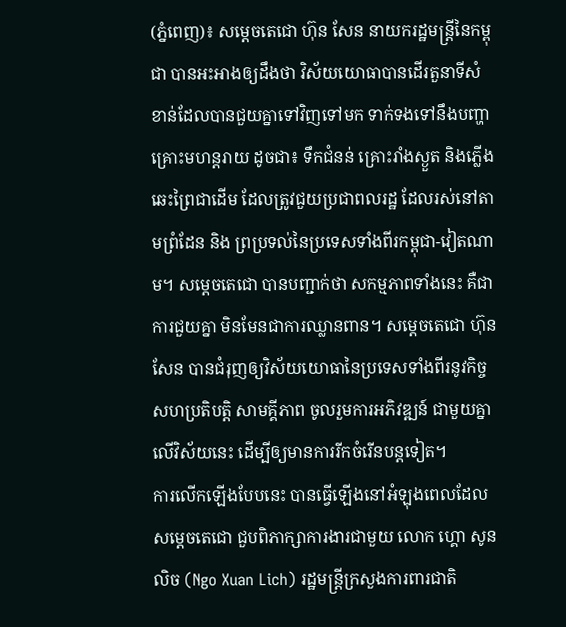(ភ្នំពេញ)៖ សម្ដេចតេជោ ហ៊ុន សែន នាយករដ្ឋមន្រ្ដីនៃកម្ពុជា បានអះអាងឲ្យដឹងថា វិស័យយោធាបានដើរតួនាទីសំខាន់ដែលបានជួយគ្នាទៅវិញទៅមក ទាក់ទងទៅនឹងបញ្ហាគ្រោះមហន្ដរាយ ដូចជា៖ ទឹកជំនន់ គ្រោះរាំងស្ងួត និងភ្លើងឆេះព្រៃជាដើម ដែលត្រូវជួយប្រជាពលរដ្ឋ ដែលរស់នៅតាមព្រំដែន និង ព្រប្រទល់នៃប្រទេសទាំងពីរកម្ពុជា-វៀតណាម។ សម្តេចតេជោ បានបញ្ជាក់ថា សកម្មភាពទាំងនេះ គឺជាការជួយគ្នា មិនមែនជាការឈ្លានពាន។ សម្ដេចតេជោ ហ៊ុន សែន បានជំរុញឲ្យវិស័យយោធានៃប្រទេសទាំងពីរនូវកិច្ចសហប្រតិបត្ដិ សាមគ្គីភាព ចូលរួមការអភិវឌ្ឍន៍ ជាមួយគ្នាលើវិស័យនេះ ដើម្បីឲ្យមានការរីកចំរើនបន្ដទៀត។
ការលើកឡើងបែបនេះ បានធ្វើឡើងនៅអំឡុងពេលដែលសម្តេចតេជោ ជួបពិភាក្សាការងារជាមួយ លោក ហ្គោ សូនលិច (Ngo Xuan Lich) រដ្ឋមន្រ្តីក្រសួងការពារជាតិ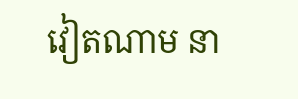វៀតណាម នា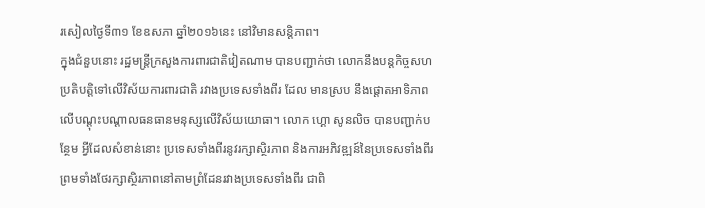រសៀលថ្ងៃទី៣១ ខែឧសភា ឆ្នាំ២០១៦នេះ នៅវិមានសន្ដិភាព។
ក្នុងជំនួបនោះ រដ្ឋមន្រ្ដីក្រសួងការពារជាតិវៀតណាម បានបញ្ជាក់ថា លោកនឹងបន្ដកិច្ចសហប្រតិបត្ដិទៅលើវិស័យការពារជាតិ រវាងប្រទេសទាំងពីរ ដែល មានស្រប នឹងផ្ដោតអាទិភាពលើបណ្ដុះបណ្ដាលធនធានមនុស្សលើវិស័យយោធា។ លោក ហ្គោ សូនលិច បានបញ្ជាក់បន្ថែម អ្វីដែលសំខាន់នោះ ប្រទេសទាំងពីរនូវរក្សាស្ថិរភាព និងការអភិវឌ្ឍន៍នៃប្រទេសទាំងពីរ ព្រមទាំងថែរក្សាស្ថិរភាពនៅតាមព្រំដែនរវាងប្រទេសទាំងពីរ ជាពិ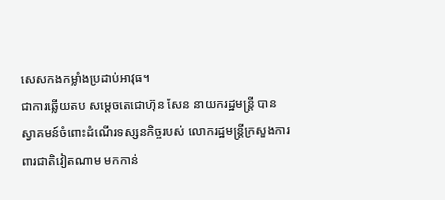សេសកងកម្លាំងប្រដាប់អាវុធ។
ជាការឆ្លើយតប សម្ដេចតេជោហ៊ុន សែន នាយករដ្ឋមន្រ្ដី បានស្វាគមន៍ចំពោះដំណើរទស្សនកិច្ចរបស់ លោករដ្ឋមន្រ្ដីក្រសួងការពារជាតិវៀតណាម មកកាន់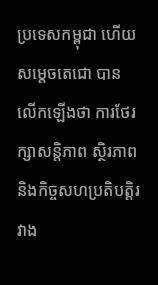ប្រទេសកម្ពុជា ហើយសម្ដេចតេជោ បានលើកឡើងថា ការថែរក្សាសន្ដិភាព ស្ថិរភាព និងកិច្ចសហប្រតិបត្ដិរវាង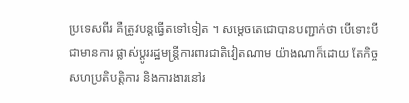ប្រទេសពីរ គឺត្រូវបន្ដធ្វើតទៅទៀត ។ សម្ដេចតេជោបានបញ្ជាក់ថា បើទោះបីជាមានការ ផ្លាស់ប្ដូររដ្ឋមន្រ្ដីការពារជាតិវៀតណាម យ៉ាងណាក៏ដោយ តែកិច្ចសហប្រតិបត្ដិការ និងការងារនៅរ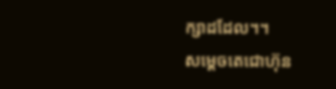ក្សាដដែល។។
សម្ដេចតេជោហ៊ុន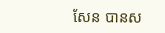សែន បានស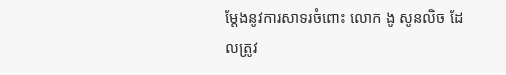ម្ដែងនូវការសាទរចំពោះ លោក ងូ សូនលិច ដែលត្រូវ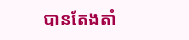បានតែងតាំ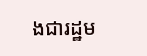ងជារដ្ឋម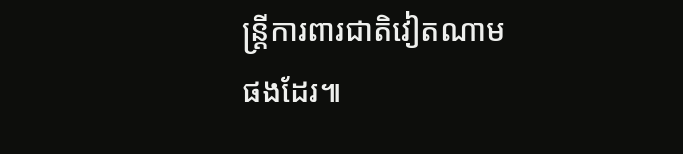ន្រ្ដីការពារជាតិវៀតណាមផងដែរ៕